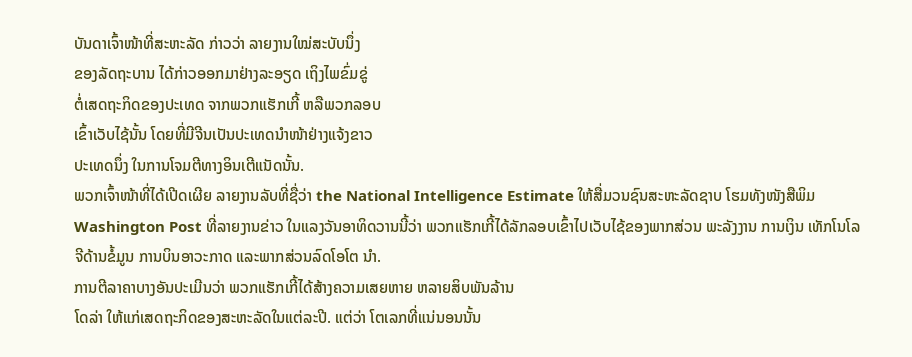ບັນດາເຈົ້າໜ້າທີ່ສະຫະລັດ ກ່າວວ່າ ລາຍງານໃໝ່ສະບັບນຶ່ງ
ຂອງລັດຖະບານ ໄດ້ກ່າວອອກມາຢ່າງລະອຽດ ເຖິງໄພຂົ່ມຂູ່
ຕໍ່ເສດຖະກິດຂອງປະເທດ ຈາກພວກແຮັກເກີ້ ຫລືພວກລອບ
ເຂົ້າເວັບໄຊ້ນັ້ນ ໂດຍທີ່ມີຈີນເປັນປະເທດນໍາໜ້າຢ່າງແຈ້ງຂາວ
ປະເທດນຶ່ງ ໃນການໂຈມຕີທາງອິນເຕີແນັດນັ້ນ.
ພວກເຈົ້າໜ້າທີ່ໄດ້ເປີດເຜີຍ ລາຍງານລັບທີ່ຊື່ວ່າ the National Intelligence Estimate ໃຫ້ສື່ມວນຊົນສະຫະລັດຊາບ ໂຮມທັງໜັງສືພິມ Washington Post ທີ່ລາຍງານຂ່າວ ໃນແລງວັນອາທິດວານນີ້ວ່າ ພວກແຮັກເກີ້ໄດ້ລັກລອບເຂົ້າໄປເວັບໄຊ້ຂອງພາກສ່ວນ ພະລັງງານ ການເງິນ ເທັກໂນໂລຈີດ້ານຂໍ້ມູນ ການບິນອາວະກາດ ແລະພາກສ່ວນລົດໂອໂຕ ນໍາ.
ການຕີລາຄາບາງອັນປະເມີນວ່າ ພວກແຮັກເກີ້ໄດ້ສ້າງຄວາມເສຍຫາຍ ຫລາຍສິບພັນລ້ານ
ໂດລ່າ ໃຫ້ແກ່ເສດຖະກິດຂອງສະຫະລັດໃນແຕ່ລະປີ. ແຕ່ວ່າ ໂຕເລກທີ່ແນ່ນອນນັ້ນ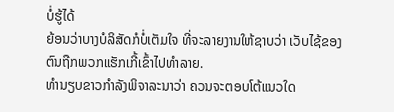ບໍ່ຮູ້ໄດ້
ຍ້ອນວ່າບາງບໍລິສັດກໍບໍ່ເຕັມໃຈ ທີ່ຈະລາຍງານໃຫ້ຊາບວ່າ ເວັບໄຊ້ຂອງຕົນຖືກພວກແຮັກເກີ້ເຂົ້າໄປທໍາລາຍ.
ທໍານຽບຂາວກໍາລັງພິຈາລະນາວ່າ ຄວນຈະຕອບໂຕ້ແນວໃດ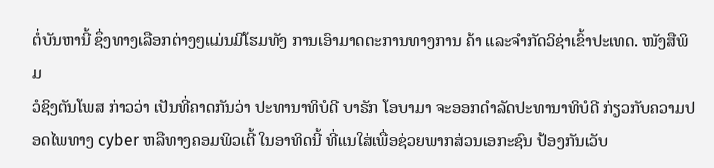ຕໍ່ບັນຫານີ້ ຊຶ່ງທາງເລືອກຕ່າງໆແມ່ນມີໂຮມທັງ ການເອົາມາດຕະການທາງການ ຄ້າ ແລະຈໍາກັດວິຊ່າເຂົ້າປະເທດ. ໜັງສືພິມ
ວໍຊິງຕັນໂພສ ກ່າວວ່າ ເປັນທີ່ຄາດກັນວ່າ ປະທານາທິບໍດີ ບາຣັກ ໂອບາມາ ຈະອອກດໍາລັດປະທານາທິບໍດີ ກ່ຽວກັບຄວາມປອດໄພທາງ cyber ຫລືທາງຄອມພິວເຕີ້ ໃນອາທິດນີ້ ທີ່ແນໃສ່ເພື່ອຊ່ວຍພາກສ່ວນເອກະຊົນ ປ້ອງກັນເວັບ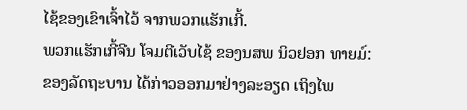ໄຊ້ຂອງເຂົາເຈົ້າໄວ້ ຈາກພວກແຮັກເກີ້.
ພວກແຮັກເກີ້ຈີນ ໂຈມຕີເວັບໄຊ້ ຂອງນສພ ນິວຢອກ ທາຍມ໌:
ຂອງລັດຖະບານ ໄດ້ກ່າວອອກມາຢ່າງລະອຽດ ເຖິງໄພ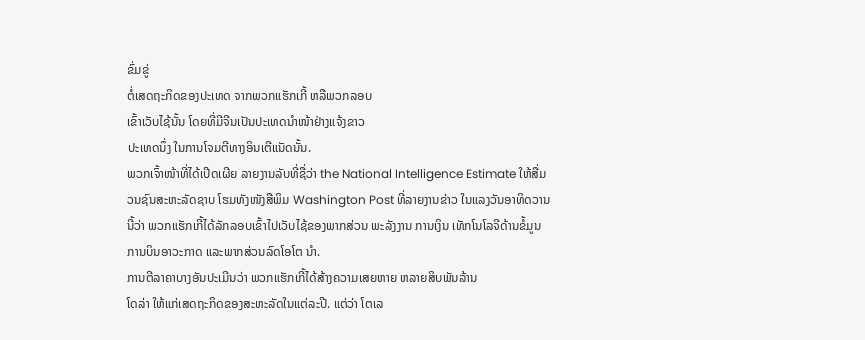ຂົ່ມຂູ່
ຕໍ່ເສດຖະກິດຂອງປະເທດ ຈາກພວກແຮັກເກີ້ ຫລືພວກລອບ
ເຂົ້າເວັບໄຊ້ນັ້ນ ໂດຍທີ່ມີຈີນເປັນປະເທດນໍາໜ້າຢ່າງແຈ້ງຂາວ
ປະເທດນຶ່ງ ໃນການໂຈມຕີທາງອິນເຕີແນັດນັ້ນ.
ພວກເຈົ້າໜ້າທີ່ໄດ້ເປີດເຜີຍ ລາຍງານລັບທີ່ຊື່ວ່າ the National Intelligence Estimate ໃຫ້ສື່ມວນຊົນສະຫະລັດຊາບ ໂຮມທັງໜັງສືພິມ Washington Post ທີ່ລາຍງານຂ່າວ ໃນແລງວັນອາທິດວານນີ້ວ່າ ພວກແຮັກເກີ້ໄດ້ລັກລອບເຂົ້າໄປເວັບໄຊ້ຂອງພາກສ່ວນ ພະລັງງານ ການເງິນ ເທັກໂນໂລຈີດ້ານຂໍ້ມູນ ການບິນອາວະກາດ ແລະພາກສ່ວນລົດໂອໂຕ ນໍາ.
ການຕີລາຄາບາງອັນປະເມີນວ່າ ພວກແຮັກເກີ້ໄດ້ສ້າງຄວາມເສຍຫາຍ ຫລາຍສິບພັນລ້ານ
ໂດລ່າ ໃຫ້ແກ່ເສດຖະກິດຂອງສະຫະລັດໃນແຕ່ລະປີ. ແຕ່ວ່າ ໂຕເລ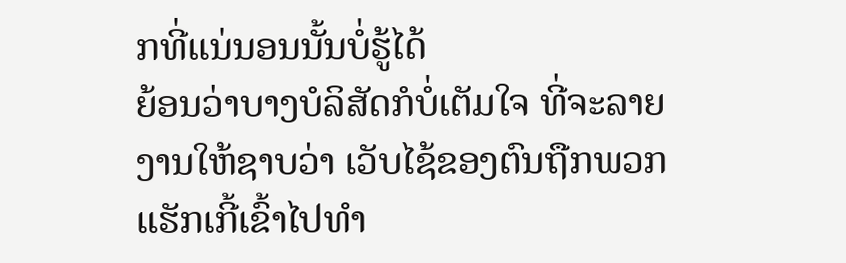ກທີ່ແນ່ນອນນັ້ນບໍ່ຮູ້ໄດ້
ຍ້ອນວ່າບາງບໍລິສັດກໍບໍ່ເຕັມໃຈ ທີ່ຈະລາຍງານໃຫ້ຊາບວ່າ ເວັບໄຊ້ຂອງຕົນຖືກພວກແຮັກເກີ້ເຂົ້າໄປທໍາ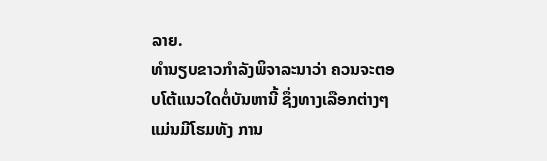ລາຍ.
ທໍານຽບຂາວກໍາລັງພິຈາລະນາວ່າ ຄວນຈະຕອບໂຕ້ແນວໃດຕໍ່ບັນຫານີ້ ຊຶ່ງທາງເລືອກຕ່າງໆແມ່ນມີໂຮມທັງ ການ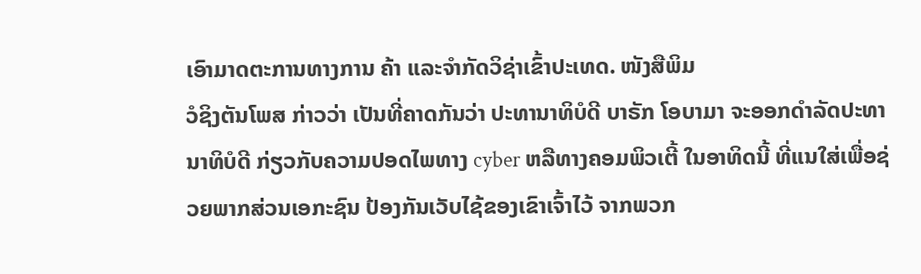ເອົາມາດຕະການທາງການ ຄ້າ ແລະຈໍາກັດວິຊ່າເຂົ້າປະເທດ. ໜັງສືພິມ
ວໍຊິງຕັນໂພສ ກ່າວວ່າ ເປັນທີ່ຄາດກັນວ່າ ປະທານາທິບໍດີ ບາຣັກ ໂອບາມາ ຈະອອກດໍາລັດປະທານາທິບໍດີ ກ່ຽວກັບຄວາມປອດໄພທາງ cyber ຫລືທາງຄອມພິວເຕີ້ ໃນອາທິດນີ້ ທີ່ແນໃສ່ເພື່ອຊ່ວຍພາກສ່ວນເອກະຊົນ ປ້ອງກັນເວັບໄຊ້ຂອງເຂົາເຈົ້າໄວ້ ຈາກພວກ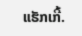ແຮັກເກີ້.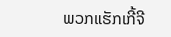ພວກແຮັກເກີ້ຈີ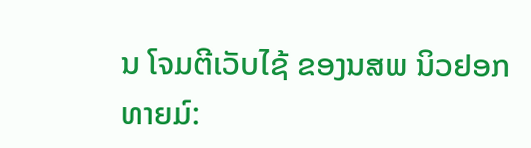ນ ໂຈມຕີເວັບໄຊ້ ຂອງນສພ ນິວຢອກ ທາຍມ໌: